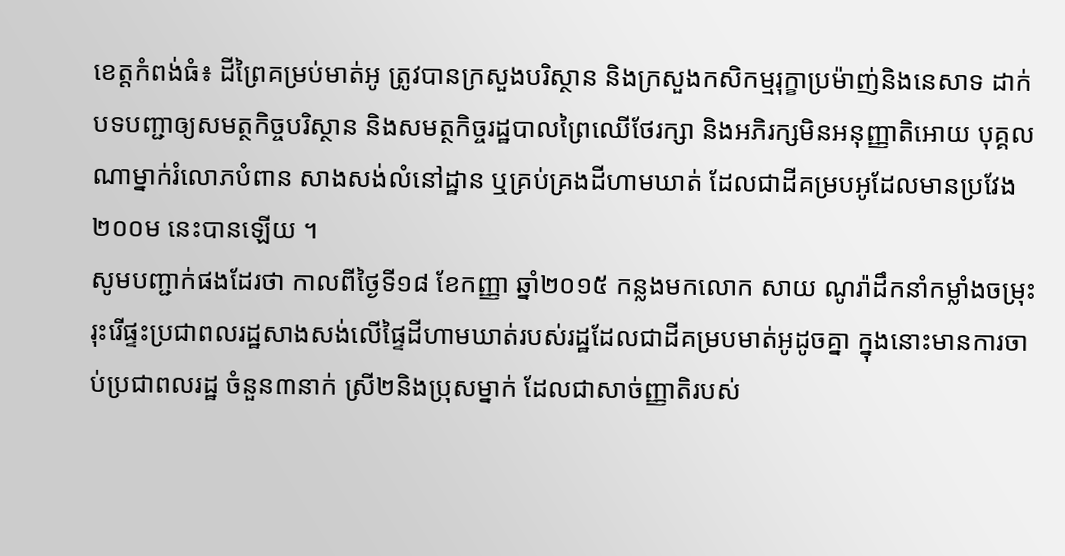ខេត្តកំពង់ធំ៖ ដីព្រៃគម្រប់មាត់អូ ត្រូវបានក្រសួងបរិស្ថាន និងក្រសួងកសិកម្មរុក្ខាប្រម៉ាញ់និងនេសាទ ដាក់បទបញ្ជាឲ្យសមត្ថកិច្ចបរិស្ថាន និងសមត្ថកិច្ចរដ្ឋបាលព្រៃឈើថែរក្សា និងអភិរក្សមិនអនុញ្ញាតិអោយ បុគ្គលណាម្នាក់រំលោភបំពាន សាងសង់លំនៅដ្ឋាន ឬគ្រប់គ្រងដីហាមឃាត់ ដែលជាដីគម្របអូដែលមានប្រវែង ២០០ម នេះបានឡើយ ។
សូមបញ្ជាក់ផងដែរថា កាលពីថ្ងៃទី១៨ ខែកញ្ញា ឆ្នាំ២០១៥ កន្លងមកលោក សាយ ណូរ៉ាដឹកនាំកម្លាំងចម្រុះរុះរើផ្ទះប្រជាពលរដ្ឋសាងសង់លើផ្ទៃដីហាមឃាត់របស់រដ្ឋដែលជាដីគម្របមាត់អូដូចគ្នា ក្នុងនោះមានការចាប់ប្រជាពលរដ្ឋ ចំនួន៣នាក់ ស្រី២និងប្រុសម្នាក់ ដែលជាសាច់ញ្ញាតិរបស់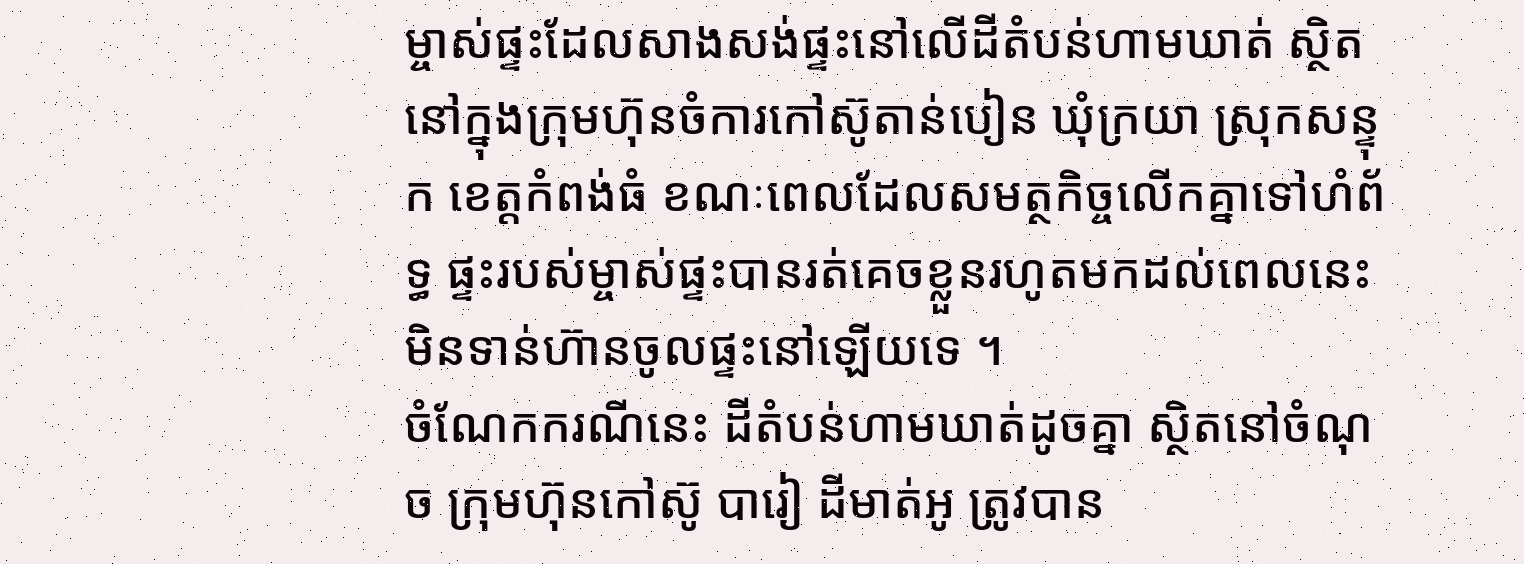ម្ចាស់ផ្ទះដែលសាងសង់ផ្ទះនៅលើដីតំបន់ហាមឃាត់ ស្ថិតនៅក្នុងក្រុមហ៊ុនចំការកៅស៊ូតាន់បៀន ឃុំក្រយា ស្រុកសន្ទុក ខេត្តកំពង់ធំ ខណៈពេលដែលសមត្ថកិច្ចលើកគ្នាទៅហំព័ទ្ធ ផ្ទះរបស់ម្ចាស់ផ្ទះបានរត់គេចខ្លួនរហូតមកដល់ពេលនេះមិនទាន់ហ៊ានចូលផ្ទះនៅឡើយទេ ។
ចំណែកករណីនេះ ដីតំបន់ហាមឃាត់ដូចគ្នា ស្ថិតនៅចំណុច ក្រុមហ៊ុនកៅស៊ូ បារៀ ដីមាត់អូ ត្រូវបាន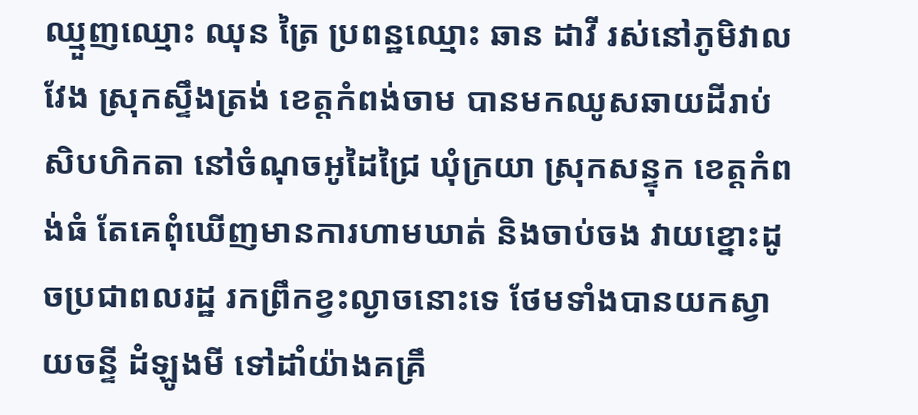ឈ្មួញឈ្មោះ ឈុន ត្រៃ ប្រពន្ឋឈ្មោះ ឆាន ដាវី រស់នៅភូមិវាលវែង ស្រុកស្ទឹងត្រង់ ខេត្តកំពង់ចាម បានមកឈូសឆាយដីរាប់សិបហិកតា នៅចំណុចអូដៃជ្រៃ ឃុំក្រយា ស្រុកសន្ទុក ខេត្តកំពង់ធំ តែគេពុំឃើញមានការហាមឃាត់ និងចាប់ចង វាយខ្នោះដូចប្រជាពលរដ្ឋ រកព្រឹកខ្វះល្ងាចនោះទេ ថែមទាំងបានយកស្វាយចន្ទី ដំឡូងមី ទៅដាំយ៉ាងគគ្រឹ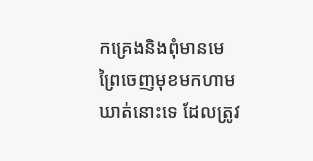កគ្រេងនិងពុំមានមេព្រៃចេញមុខមកហាមឃាត់នោះទេ ដែលត្រូវ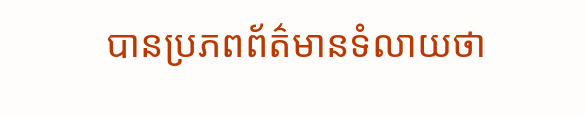បានប្រភពព័ត៌មានទំលាយថា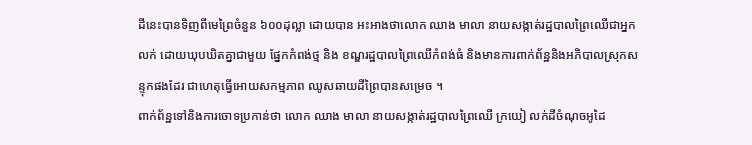ដីនេះបានទិញពីមេព្រៃចំនួន ៦០០ដុល្លា ដោយបាន អះអាងថាលោក ឈាង មាលា នាយសង្កាត់រដ្ឋបាលព្រៃឈើជាអ្នកលក់ ដោយឃុបឃិតគ្នាជាមួយ ផ្នែកកំពង់ថ្ម និង ខណ្ឌរដ្ឋបាលព្រៃឈើកំពង់ធំ និងមានការពាក់ព័ន្ឋនិងអភិបាលស្រុកសន្ទុកផងដែរ ជាហេតុធ្វើអោយសកម្មភាព ឈូសឆាយដីព្រៃបានសម្រេច ។
ពាក់ព័ន្ឋទៅនិងការចោទប្រកាន់ថា លោក ឈាង មាលា នាយសង្កាត់រដ្ឋបាលព្រៃឈើ ក្រយៀ លក់ដីចំណុចអូដៃ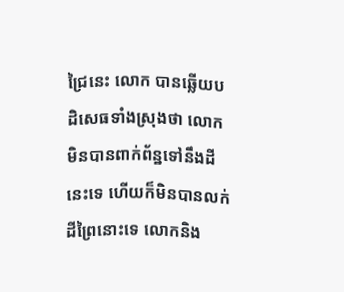ជ្រៃនេះ លោក បានឆ្លើយបដិសេធទាំងស្រុងថា លោកមិនបានពាក់ព័ន្ឋទៅនឹងដីនេះទេ ហើយក៏មិនបានលក់ដីព្រៃនោះទេ លោកនិង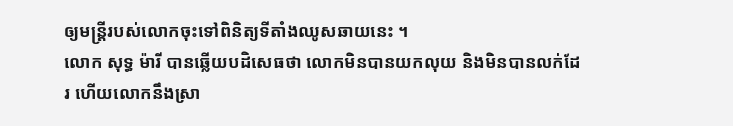ឲ្យមន្រ្តីរបស់លោកចុះទៅពិនិត្យទីតាំងឈូសឆាយនេះ ។
លោក សុទ្ធ ម៉ារី បានឆ្លើយបដិសេធថា លោកមិនបានយកលុយ និងមិនបានលក់ដែរ ហើយលោកនឹងស្រា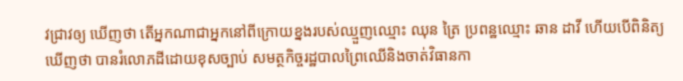វជ្រាវឲ្យ ឃើញថា តើអ្នកណាជាអ្នកនៅពីក្រោយខ្នងរបស់ឈ្មួញឈ្មោះ ឈុន ត្រៃ ប្រពន្ឋឈ្មោះ ឆាន ដាវី ហើយបើពិនិត្យឃើញថា បានរំលោភដីដោយខុសច្បាប់ សមត្ថកិច្ចរដ្ឋបាលព្រៃឈើនិងចាត់វិធានកា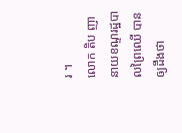រ ។
លោក តិប ញា នាយខណ្ទរដ្ឋបាលព្រៃឈើ បានឲ្យដឹងថា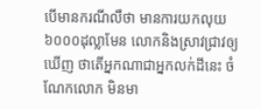បើមានករណីលឺថា មានការយកលុយ៦០០០ដុល្លាមែន លោកនិងស្រាវជ្រាវឲ្យឃើញ ថាតើអ្នកណាជាអ្នកលក់ដីនេះ ចំណែកលោក មិនមា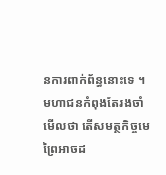នការពាក់ព័ន្ធនោះទេ ។
មហាជនកំពុងតែរងចាំមើលថា តើសមត្ថកិច្ចមេព្រៃអាចដ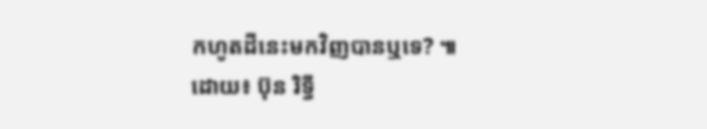កហូតដីនេះមកវិញបានឬទេ? ៕
ដោយ៖ ប៊ុន រិទ្ធី